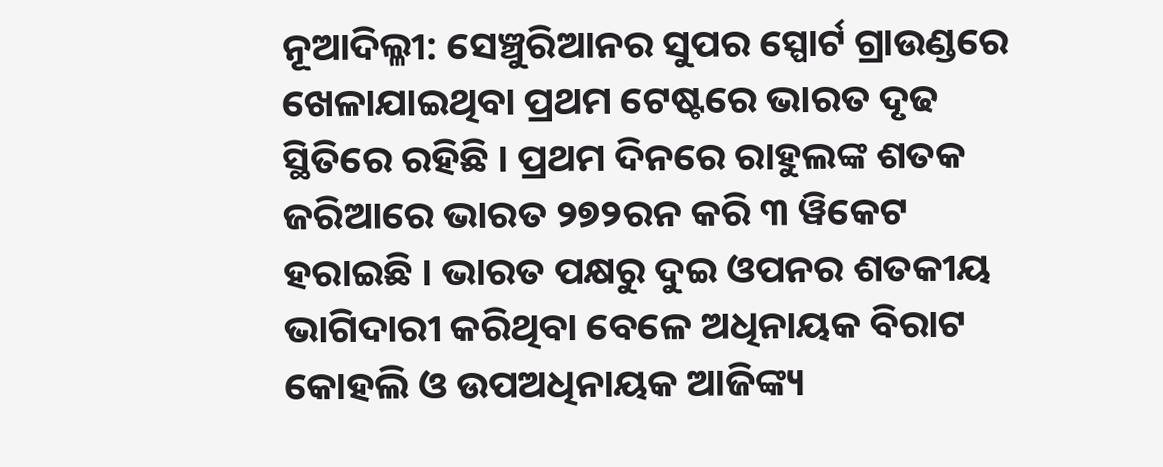ନୂଆଦିଲ୍ଳୀ: ସେଞ୍ଚୁରିଆନର ସୁପର ସ୍ପୋର୍ଟ ଗ୍ରାଉଣ୍ଡରେ ଖେଳାଯାଇଥିବା ପ୍ରଥମ ଟେଷ୍ଟରେ ଭାରତ ଦୃଢ ସ୍ଥିତିରେ ରହିଛି । ପ୍ରଥମ ଦିନରେ ରାହୁଲଙ୍କ ଶତକ ଜରିଆରେ ଭାରତ ୨୭୨ରନ କରି ୩ ୱିକେଟ ହରାଇଛି । ଭାରତ ପକ୍ଷରୁ ଦୁଇ ଓପନର ଶତକୀୟ ଭାଗିଦାରୀ କରିଥିବା ବେଳେ ଅଧିନାୟକ ବିରାଟ କୋହଲି ଓ ଉପଅଧିନାୟକ ଆଜିଙ୍କ୍ୟ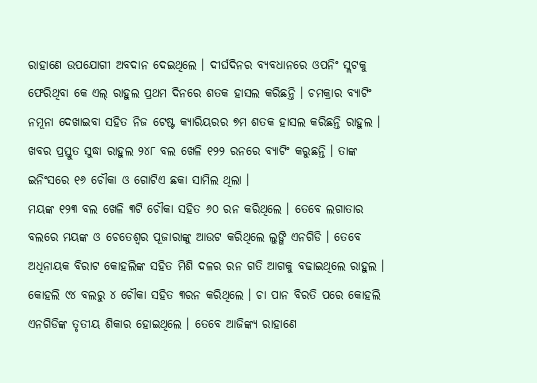ରାହାଣେ ଉପଯୋଗୀ ଅବଦାନ ଦେଇଥିଲେ । ଦୀର୍ଘଦିନର ବ୍ୟବଧାନରେ ଓପନିଂ ସ୍ଲଟକୁ ଫେରିଥିବା କେ ଏଲ୍ ରାହୁଲ ପ୍ରଥମ ଦିନରେ ଶତକ ହାସଲ କରିଛନ୍ତି । ଚମକ୍ରାର ବ୍ୟାଟିଂ ନମୂନା ଦେଖାଇବା ସହିତ ନିଜ ଟେଷ୍ଟ କ୍ୟାରିୟରର ୭ମ ଶତକ ହାସଲ କରିଛନ୍ତି ରାହୁଲ । ଖବର ପ୍ରସ୍ତୁତ ସୁଦ୍ଧା ରାହୁଲ ୨୪୮ ବଲ ଖେଳି ୧୨୨ ରନରେ ବ୍ୟାଟିଂ କରୁଛନ୍ତି । ତାଙ୍କ ଇନିଂସରେ ୧୬ ଚୌକା ଓ ଗୋଟିଏ ଛକା ସାମିଲ ଥିଲା ।
ମୟଙ୍କ ୧୨୩ ବଲ ଖେଳି ୩ଟି ଚୌକା ସହିତ ୬୦ ରନ କରିଥିଲେ । ତେବେ ଲଗାତାର ବଲରେ ମୟଙ୍କ ଓ ଚେତେଶ୍ୱର ପୂଜାରାଙ୍କୁ ଆଉଟ କରିଥିଲେ ଲୁଙ୍ଗି ଏନଗିଡି । ତେବେ ଅଧିନାୟକ ବିରାଟ କୋହଲିଙ୍କ ସହିତ ମିଶି ଦଳର ରନ ଗତି ଆଗକୁ ବଢାଇଥିଲେ ରାହୁଲ । କୋହଲି ୯୪ ବଲରୁ ୪ ଚୌକା ସହିତ ୩ରନ କରିଥିଲେ । ଚା ପାନ ବିରତି ପରେ କୋହଲି ଏନଗିଡିଙ୍କ ତୃତୀୟ ଶିକାର ହୋଇଥିଲେ । ତେବେ ଆଜିଙ୍କ୍ୟ ରାହାଣେ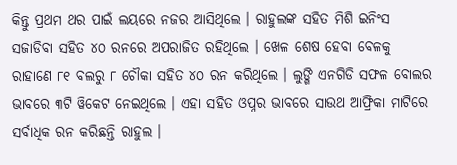କିନ୍ତୁ ପ୍ରଥମ ଥର ପାଇଁ ଲୟରେ ନଜର ଆସିଥିଲେ । ରାହୁଲଙ୍କ ସହିତ ମିଶି ଇନିଂସ ସଜାଡିବା ସହିତ ୪୦ ରନରେ ଅପରାଜିତ ରହିଥିଲେ । ଖେଳ ଶେଷ ହେବା ବେଳକୁ ରାହାଣେ ୮୧ ବଲରୁ ୮ ଚୌକା ସହିତ ୪୦ ରନ କରିଥିଲେ । ଲୁଙ୍ଗି ଏନଗିଡି ସଫଳ ବୋଲର ଭାବରେ ୩ଟି ୱିକେଟ ନେଇଥିଲେ । ଏହା ସହିତ ଓପ୍ନର ଭାବରେ ସାଉଥ ଆଫ୍ରିକା ମାଟିରେ ସର୍ବାଧିକ ରନ କରିଛନ୍ତି ରାହୁଲ ।